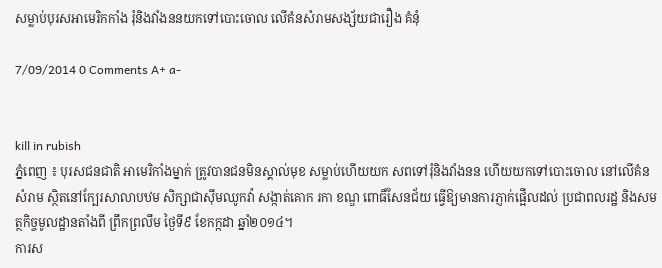សម្លាប់បុរសអាមេរិកកាំង រុំនិងវាំងននយកទៅបោះចោល លើគំនសំរាមសង្ស័យជារឿង គំនុំ

7/09/2014 0 Comments A+ a-


kill in rubish
ភ្នំពេញ ៖ បុរសជនជាតិ អាមេរិកាំងម្នាក់ ត្រូវបានជនមិនស្គាល់មុខ សម្លាប់ហើយយក សពទៅរុំនិងវាំងនន ហើយយកទៅបោះចោល នៅលើគំន សំរាម ស្ថិតនៅក្បែរសាលាបឋម សិក្សាជាស៊ីមឈូកវ៉ា សង្កាត់គោក រកា ខណ្ឌ ពោធិ៍សែនជ័យ ធ្វើឱ្យមានការភ្ញាក់ផ្អើលដល់ ប្រជាពលរដ្ឋ និងសមត្ថកិច្ចមូលដ្ឋានតាំងពី ព្រឹកព្រលឹម ថ្ងៃទី៩ ខែកក្កដា ឆ្នាំ២០១៤។
ការស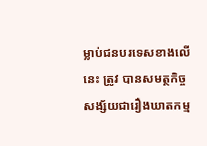ម្លាប់ជនបរទេសខាងលើនេះ ត្រូវ បានសមត្ថកិច្ចសង្ស័យជារឿងឃាតកម្ម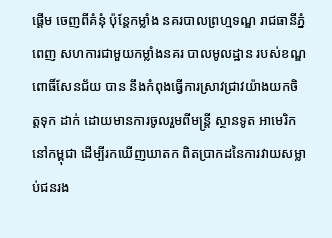ផ្ដើម ចេញពីគំនុំ ប៉ុន្ដែកម្លាំង នគរបាលព្រហ្មទណ្ឌ រាជធានីភ្នំពេញ សហការជាមួយកម្លាំងនគរ បាលមូលដ្ឋាន របស់ខណ្ឌ ពោធិ៍សែនជ័យ បាន នឹងកំពុងធ្វើការស្រាវជ្រាវយ៉ាងយកចិត្ដទុក ដាក់ ដោយមានការចូលរួមពីមន្ដ្រី ស្ថានទូត អាមេរិកនៅកម្ពុជា ដើម្បីរកឃើញឃាតក ពិតប្រាកដនៃការវាយសម្លាប់ជនរង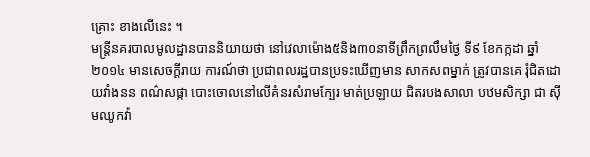គ្រោះ ខាងលើនេះ ។
មន្ដ្រីនគរបាលមូលដ្ឋានបាននិយាយថា នៅវេលាម៉ោង៥និង៣០នាទីព្រឹកព្រលឹមថ្ងៃ ទី៩ ខែកក្កដា ឆ្នាំ២០១៤ មានសេចក្ដីរាយ ការណ៍ថា ប្រជាពលរដ្ឋបានប្រទះឃើញមាន សាកសពម្នាក់ ត្រូវបានគេ រុំជិតដោយវាំងនន ពណ៌សផ្កា បោះចោលនៅលើគំនរសំរាមក្បែរ មាត់ប្រឡាយ ជិតរបងសាលា បឋមសិក្សា ជា ស៊ីមឈូកវ៉ា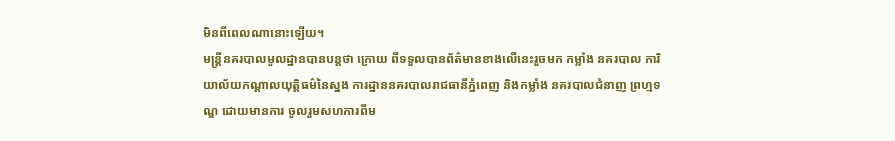មិនពីពេលណានោះឡើយ។
មន្ដ្រីនគរបាលមូលដ្ឋានបានបន្ដថា ក្រោយ ពីទទួលបានព័ត៌មានខាងលើនេះរួចមក កម្លាំង នគរបាល ការិយាល័យកណ្ដាលយុត្ដិធម៌នៃស្នង ការដ្ឋាននគរបាលរាជធានីភ្នំពេញ និងកម្លាំង នគរបាលជំនាញ ព្រហ្មទណ្ឌ ដោយមានការ ចូលរួមសហការពីម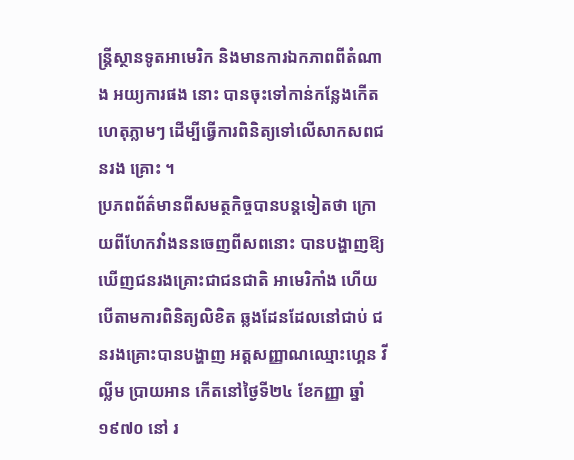ន្ដ្រីស្ថានទូតអាមេរិក និងមានការឯកភាពពីតំណាង អយ្យការផង នោះ បានចុះទៅកាន់កន្លែងកើតហេតុភ្លាមៗ ដើម្បីធ្វើការពិនិត្យទៅលើសាកសពជនរង គ្រោះ ។
ប្រភពព័ត៌មានពីសមត្ថកិច្ចបានបន្ដទៀតថា ក្រោយពីហែកវាំងននចេញពីសពនោះ បានបង្ហាញឱ្យ ឃើញជនរងគ្រោះជាជនជាតិ អាមេរិកាំង ហើយបើតាមការពិនិត្យលិខិត ឆ្លងដែនដែលនៅជាប់ ជនរងគ្រោះបានបង្ហាញ អត្ដសញ្ញាណឈ្មោះហ្គេន វីល្លីម ប្រាយអាន កើតនៅថ្ងៃទី២៤ ខែកញ្ញា ឆ្នាំ១៩៧០ នៅ រ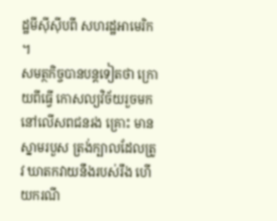ដ្ឋមីស៊ីស៊ីបពី សហរដ្ឋអាមេរិក ។
សមត្ថកិច្ចបានបន្ដទៀតថា ក្រោយពីធ្វើ កោសល្យវិច័យរួចមក នៅលើសពជនរង គ្រោះ មានស្នាមរបួស ត្រង់ក្បាលដែលត្រូវ ឃាតកវាយនឹងរបស់រឹង ហើយករណី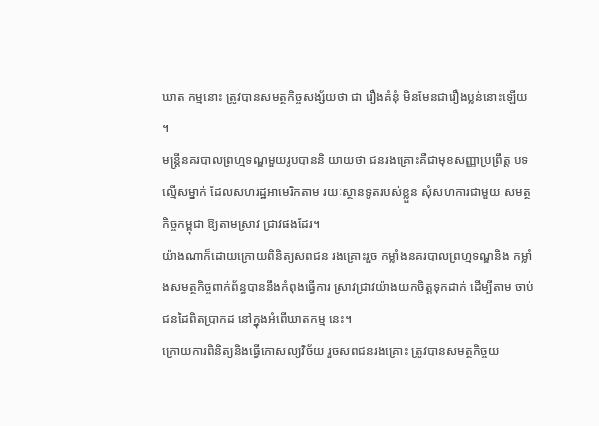ឃាត កម្មនោះ ត្រូវបានសមត្ថកិច្ចសង្ស័យថា ជា រឿងគំនុំ មិនមែនជារឿងប្លន់នោះឡើយ ។
មន្ដ្រីនគរបាលព្រហ្មទណ្ឌមួយរូបបាននិ យាយថា ជនរងគ្រោះគឺជាមុខសញ្ញាប្រព្រឹត្ដ បទល្មើសម្នាក់ ដែលសហរដ្ឋអាមេរិកតាម រយៈស្ថានទូតរបស់ខ្លួន សុំសហការជាមួយ សមត្ថកិច្ចកម្ពុជា ឱ្យតាមស្រាវ ជ្រាវផងដែរ។
យ៉ាងណាក៏ដោយក្រោយពិនិត្យសពជន រងគ្រោះរួច កម្លាំងនគរបាលព្រហ្មទណ្ឌនិង កម្លាំងសមត្ថកិច្ចពាក់ព័ន្ធបាននឹងកំពុងធ្វើការ ស្រាវជ្រាវយ៉ាងយកចិត្ដទុកដាក់ ដើម្បីតាម ចាប់ជនដៃពិតប្រាកដ នៅក្នុងអំពើឃាតកម្ម នេះ។
ក្រោយការពិនិត្យនិងធ្វើកោសល្យវិច័យ រួចសពជនរងគ្រោះ ត្រូវបានសមត្ថកិច្ចយ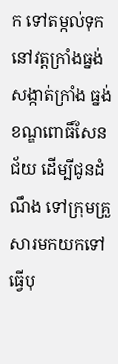ក ទៅតម្កល់ទុកនៅវត្ដក្រាំងធ្នង់ សង្កាត់ក្រាំង ធ្នង់ ខណ្ឌពោធិ៍សែនជ័យ ដើម្បីជូនដំណឹង ទៅក្រុមគ្រួសារមកយកទៅធ្វើបុ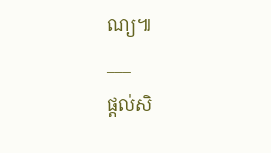ណ្យ៕
___
ផ្តល់សិ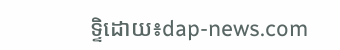ទ្ទិដោយ៖dap-news.com